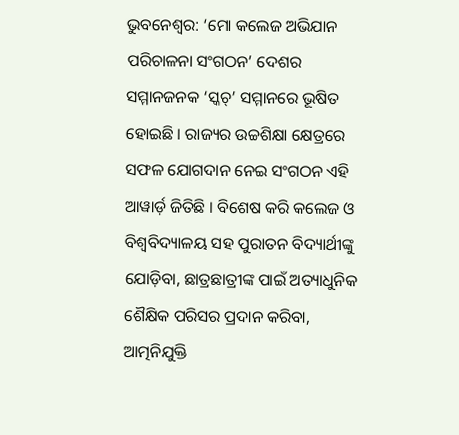ଭୁବନେଶ୍ୱର: ‘ମୋ କଲେଜ ଅଭିଯାନ ପରିଚାଳନା ସଂଗଠନ’ ଦେଶର ସମ୍ମାନଜନକ ‘ସ୍କଚ୍’ ସମ୍ମାନରେ ଭୂଷିତ ହୋଇଛି । ରାଜ୍ୟର ଉଚ୍ଚଶିକ୍ଷା କ୍ଷେତ୍ରରେ ସଫଳ ଯୋଗଦାନ ନେଇ ସଂଗଠନ ଏହି ଆୱାର୍ଡ଼ ଜିତିଛି । ବିଶେଷ କରି କଲେଜ ଓ ବିଶ୍ୱବିଦ୍ୟାଳୟ ସହ ପୁରାତନ ବିଦ୍ୟାର୍ଥୀଙ୍କୁ ଯୋଡ଼ିବା, ଛାତ୍ରଛାତ୍ରୀଙ୍କ ପାଇଁ ଅତ୍ୟାଧୁନିକ ଶୈକ୍ଷିକ ପରିସର ପ୍ରଦାନ କରିବା, ଆତ୍ମନିଯୁକ୍ତି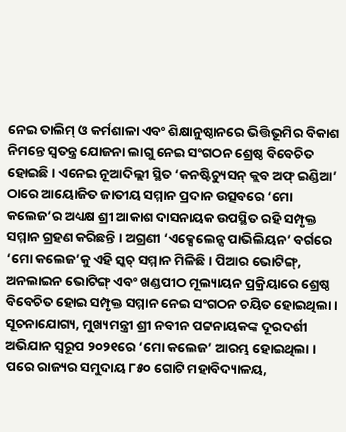ନେଇ ତାଲିମ୍ ଓ କର୍ମଶାଳା ଏବଂ ଶିକ୍ଷାନୁଷ୍ଠାନରେ ଭିତ୍ତିଭୂମିର ବିକାଶ ନିମନ୍ତେ ସ୍ୱତନ୍ତ୍ର ଯୋଜନା ଲାଗୁ ନେଇ ସଂଗଠନ ଶ୍ରେଷ୍ଠ ବିବେଚିତ ହୋଇଛି । ଏନେଇ ନୂଆଦିଲ୍ଲୀ ସ୍ଥିତ ‘କନଷ୍ଟିଚ୍ୟୁସନ୍ କ୍ଲବ ଅଫ୍ ଇଣ୍ଡିଆ’ ଠାରେ ଆୟୋଜିତ ଜାତୀୟ ସମ୍ମାନ ପ୍ରଦାନ ଉତ୍ସବରେ ‘ମୋ କଲେଜ’ର ଅଧ୍ୟକ୍ଷ ଶ୍ରୀ ଆକାଶ ଦାସନାୟକ ଉପସ୍ଥିତ ରହି ସମ୍ପୃକ୍ତ ସମ୍ମାନ ଗ୍ରହଣ କରିଛନ୍ତି । ଅଗ୍ରଣୀ ‘ଏକ୍ସେଲେନ୍ସ ପାଭିଲିୟନ’ ବର୍ଗରେ ‘ମୋ କଲେଜ’କୁ ଏହି ସ୍କଚ୍ ସମ୍ମାନ ମିଳିଛି । ପିଆର ଭୋଟିଙ୍ଗ୍, ଅନଲାଇନ ଭୋଟିଙ୍ଗ୍ ଏବଂ ଖଣ୍ଡପୀଠ ମୂଲ୍ୟାୟନ ପ୍ରକ୍ରିୟାରେ ଶ୍ରେଷ୍ଠ ବିବେଚିତ ହୋଇ ସମ୍ପୃକ୍ତ ସମ୍ମାନ ନେଇ ସଂଗଠନ ଚୟିତ ହୋଇଥିଲା । ସୂଚନାଯୋଗ୍ୟ, ମୁଖ୍ୟମନ୍ତ୍ରୀ ଶ୍ରୀ ନବୀନ ପଟ୍ଟନାୟକଙ୍କ ଦୂରଦର୍ଶୀ ଅଭିଯାନ ସ୍ୱରୂପ ୨୦୨୧ରେ ‘ମୋ କଲେଜ’ ଆରମ୍ଭ ହୋଇଥିଲା । ପରେ ରାଜ୍ୟର ସମୁଦାୟ ୮୫୦ ଗୋଟି ମହାବିଦ୍ୟାଳୟ,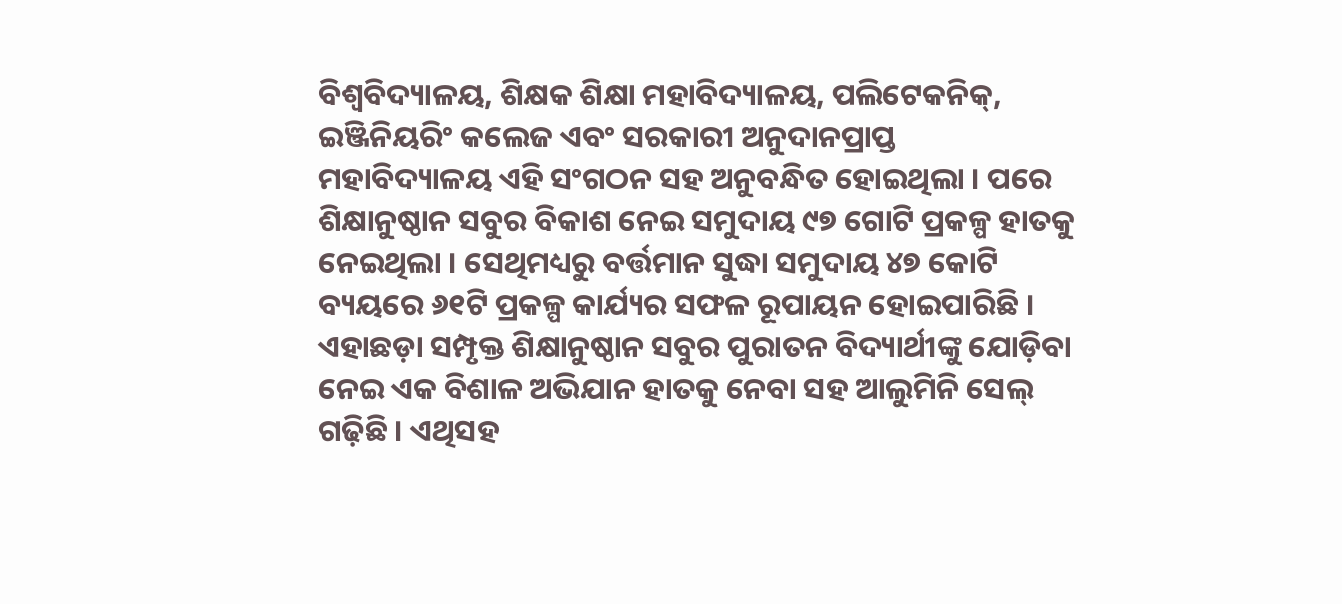ବିଶ୍ୱବିଦ୍ୟାଳୟ, ଶିକ୍ଷକ ଶିକ୍ଷା ମହାବିଦ୍ୟାଳୟ, ପଲିଟେକନିକ୍, ଇଞ୍ଜିନିୟରିଂ କଲେଜ ଏବଂ ସରକାରୀ ଅନୁଦାନପ୍ରାପ୍ତ ମହାବିଦ୍ୟାଳୟ ଏହି ସଂଗଠନ ସହ ଅନୁବନ୍ଧିତ ହୋଇଥିଲା । ପରେ ଶିକ୍ଷାନୁଷ୍ଠାନ ସବୁର ବିକାଶ ନେଇ ସମୁଦାୟ ୯୭ ଗୋଟି ପ୍ରକଳ୍ପ ହାତକୁ ନେଇଥିଲା । ସେଥିମଧ୍ୟରୁ ବର୍ତ୍ତମାନ ସୁଦ୍ଧା ସମୁଦାୟ ୪୭ କୋଟି ବ୍ୟୟରେ ୬୧ଟି ପ୍ରକଳ୍ପ କାର୍ଯ୍ୟର ସଫଳ ରୂପାୟନ ହୋଇପାରିଛି । ଏହାଛଡ଼ା ସମ୍ପୃକ୍ତ ଶିକ୍ଷାନୁଷ୍ଠାନ ସବୁର ପୁରାତନ ବିଦ୍ୟାର୍ଥୀଙ୍କୁ ଯୋଡ଼ିବା ନେଇ ଏକ ବିଶାଳ ଅଭିଯାନ ହାତକୁ ନେବା ସହ ଆଲୁମିନି ସେଲ୍ ଗଢ଼ିଛି । ଏଥିସହ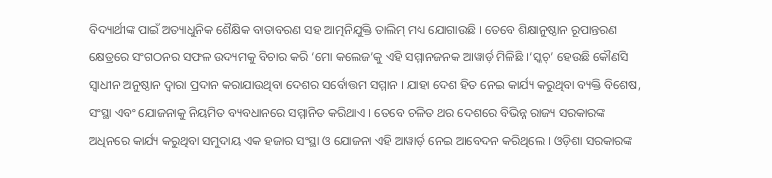ବିଦ୍ୟାର୍ଥୀଙ୍କ ପାଇଁ ଅତ୍ୟାଧୁନିକ ଶୈକ୍ଷିକ ବାତାବରଣ ସହ ଆତ୍ମନିଯୁକ୍ତି ତାଲିମ୍ ମଧ୍ୟ ଯୋଗାଉଛି । ତେବେ ଶିକ୍ଷାନୁଷ୍ଠାନ ରୂପାନ୍ତରଣ କ୍ଷେତ୍ରରେ ସଂଗଠନର ସଫଳ ଉଦ୍ୟମକୁ ବିଚାର କରି ‘ମୋ କଲେଜ’କୁ ଏହି ସମ୍ମାନଜନକ ଆୱାର୍ଡ଼ ମିଳିଛି ।‘ସ୍କଚ୍’ ହେଉଛି କୌଣସି ସ୍ୱାଧୀନ ଅନୁଷ୍ଠାନ ଦ୍ୱାରା ପ୍ରଦାନ କରାଯାଉଥିବା ଦେଶର ସର୍ବୋତ୍ତମ ସମ୍ମାନ । ଯାହା ଦେଶ ହିତ ନେଇ କାର୍ଯ୍ୟ କରୁଥିବା ବ୍ୟକ୍ତି ବିଶେଷ, ସଂସ୍ଥା ଏବଂ ଯୋଜନାକୁ ନିୟମିତ ବ୍ୟବଧାନରେ ସମ୍ମାନିତ କରିଥାଏ । ତେବେ ଚଳିତ ଥର ଦେଶରେ ବିଭିନ୍ନ ରାଜ୍ୟ ସରକାରଙ୍କ ଅଧିନରେ କାର୍ଯ୍ୟ କରୁଥିବା ସମୁଦାୟ ଏକ ହଜାର ସଂସ୍ଥା ଓ ଯୋଜନା ଏହି ଆୱାର୍ଡ଼ ନେଇ ଆବେଦନ କରିଥିଲେ । ଓଡ଼ିଶା ସରକାରଙ୍କ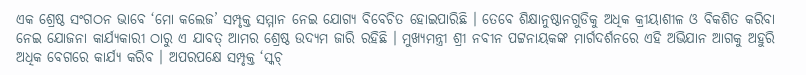ଏକ ଶ୍ରେଷ୍ଠ ସଂଗଠନ ଭାବେ ‘ମୋ କଲେଜ’ ସମ୍ପୃକ୍ତ ସମ୍ମାନ ନେଇ ଯୋଗ୍ୟ ବିବେଚିତ ହୋଇପାରିଛି । ତେବେ ଶିକ୍ଷାନୁଷ୍ଠାନଗୁଡିକୁ ଅଧିକ କ୍ରୀୟାଶୀଳ ଓ ବିକଶିତ କରିବା ନେଇ ଯୋଜନା କାର୍ଯ୍ୟକାରୀ ଠାରୁ ଏ ଯାବତ୍ ଆମର ଶ୍ରେଷ୍ଠ ଉଦ୍ୟମ ଜାରି ରହିଛି । ମୁଖ୍ୟମନ୍ତ୍ରୀ ଶ୍ରୀ ନବୀନ ପଟ୍ଟନାୟକଙ୍କ ମାର୍ଗଦର୍ଶନରେ ଏହି ଅଭିଯାନ ଆଗକୁ ଅହୁରି ଅଧିକ ବେଗରେ କାର୍ଯ୍ୟ କରିବ । ଅପରପକ୍ଷେ ସମ୍ପୃକ୍ତ ‘ସ୍କଚ୍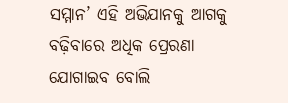ସମ୍ମାନ’ ଏହି ଅଭିଯାନକୁ ଆଗକୁ ବଢ଼ିବାରେ ଅଧିକ ପ୍ରେରଣା ଯୋଗାଇବ ବୋଲି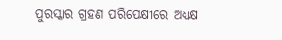ପୁରସ୍କାର ଗ୍ରହଣ ପରିପେକ୍ଷୀରେ ଅଧ୍ୟକ୍ଷ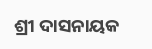ଶ୍ରୀ ଦାସନାୟକ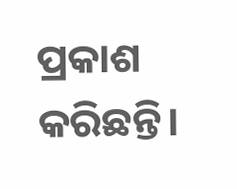ପ୍ରକାଶ କରିଛନ୍ତି।